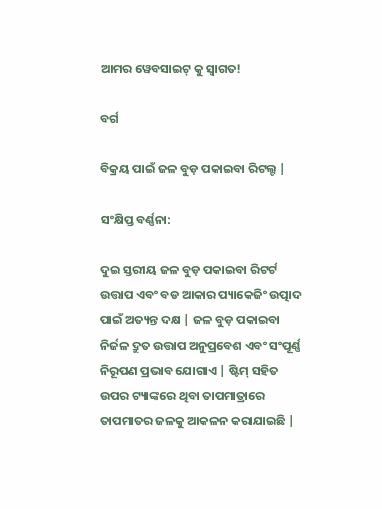ଆମର ୱେବସାଇଟ୍ କୁ ସ୍ୱାଗତ!

ବର୍ଗ

ବିକ୍ରୟ ପାଇଁ ଜଳ ବୁଡ଼ ପକାଇବା ରିଟଲ୍ଟ |

ସଂକ୍ଷିପ୍ତ ବର୍ଣ୍ଣନା:

ଦୁଇ ସ୍ତରୀୟ ଜଳ ବୁଡ଼ ପକାଇବା ରିଟର୍ଟ ଉତ୍ତାପ ଏବଂ ବଡ ଆକାର ପ୍ୟାକେଜିଂ ଉତ୍ପାଦ ପାଇଁ ଅତ୍ୟନ୍ତ ଦକ୍ଷ | ଜଳ ବୁଡ଼ ପକାଇବା ନିର୍ଜଳ ଦ୍ରୁତ ଉତ୍ତାପ ଅନୁପ୍ରବେଶ ଏବଂ ସଂପୂର୍ଣ୍ଣ ନିରୂପଣ ପ୍ରଭାବ ଯୋଗାଏ | ଷ୍ଟିମ୍ ସହିତ ଉପର ଟ୍ୟାଙ୍କରେ ଥିବା ତାପମାତ୍ରାରେ ତାପମାତର ଜଳକୁ ଆକଳନ କରାଯାଇଛି |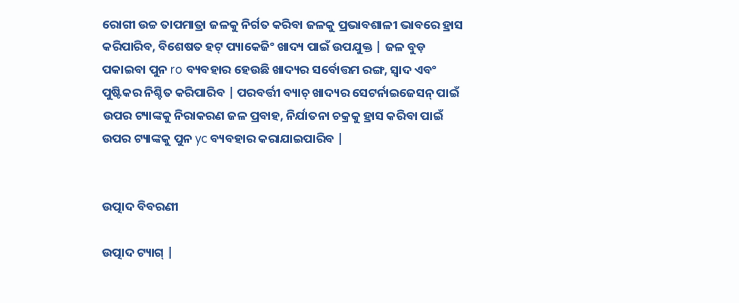ରୋଗୀ ଉଚ୍ଚ ତାପମାତ୍ରା ଜଳକୁ ନିର୍ଗତ କରିବା ଜଳକୁ ପ୍ରଭାବଶାଳୀ ଭାବରେ ହ୍ରାସ କରିପାରିବ, ବିଶେଷତ ହଟ୍ ପ୍ୟାକେଜିଂ ଖାଦ୍ୟ ପାଇଁ ଉପଯୁକ୍ତ | ଜଳ ବୁଡ଼ ପକାଇବା ପୁନ ro ବ୍ୟବହାର ହେଉଛି ଖାଦ୍ୟର ସର୍ବୋତ୍ତମ ରଙ୍ଗ, ସ୍ୱାଦ ଏବଂ ପୁଷ୍ଟିକର ନିଶ୍ଚିତ କରିପାରିବ | ପରବର୍ତ୍ତୀ ବ୍ୟାଚ୍ ଖାଦ୍ୟର ସେଟର୍ନାଇଜେସନ୍ ପାଇଁ ଉପର ଟ୍ୟାଙ୍କକୁ ନିରାକରଣ ଜଳ ପ୍ରବାହ, ନିର୍ଯାତନା ଚକ୍ରକୁ ହ୍ରାସ କରିବା ପାଇଁ ଉପର ଟ୍ୟାଙ୍କକୁ ପୁନ yc ବ୍ୟବହାର କରାଯାଇପାରିବ |


ଉତ୍ପାଦ ବିବରଣୀ

ଉତ୍ପାଦ ଟ୍ୟାଗ୍ |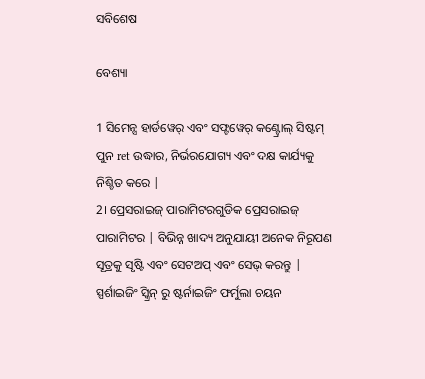ସବିଶେଷ

ବେଶ୍ୟା

1 ସିମେନ୍ସ ହାର୍ଡୱେର୍ ଏବଂ ସଫ୍ଟୱେର୍ କଣ୍ଟ୍ରୋଲ୍ ସିଷ୍ଟମ୍ ପୁନ ret ଉଦ୍ଧାର, ନିର୍ଭରଯୋଗ୍ୟ ଏବଂ ଦକ୍ଷ କାର୍ଯ୍ୟକୁ ନିଶ୍ଚିତ କରେ |
2। ପ୍ରେସରାଇଜ୍ ପାରାମିଟରଗୁଡିକ ପ୍ରେସରାଇଜ୍ ପାରାମିଟର | ବିଭିନ୍ନ ଖାଦ୍ୟ ଅନୁଯାୟୀ ଅନେକ ନିରୂପଣ ସୂତ୍ରକୁ ସୃଷ୍ଟି ଏବଂ ସେଟଅପ୍ ଏବଂ ସେଭ୍ କରନ୍ତୁ | ସ୍ପର୍ଶାଇଜିଂ ସ୍କ୍ରିନ୍ ରୁ ଷ୍ଟର୍ନାଇଜିଂ ଫର୍ମୁଲା ଚୟନ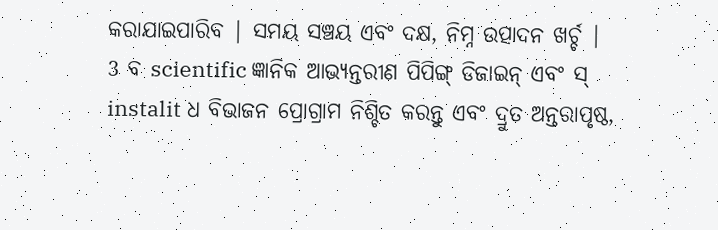କରାଯାଇପାରିବ | ସମୟ ସଞ୍ଚୟ ଏବଂ ଦକ୍ଷ, ନିମ୍ନ ଉତ୍ପାଦନ ଖର୍ଚ୍ଚ |
3 ବ scientific ଜ୍ଞାନିକ ଆଭ୍ୟନ୍ତରୀଣ ପିପିଙ୍ଗ୍ ଡିଜାଇନ୍ ଏବଂ ସ୍ instalit ଧ ବିଭାଜନ ପ୍ରୋଗ୍ରାମ ନିଶ୍ଚିତ କରନ୍ତୁ ଏବଂ ଦ୍ରୁତ ଅନ୍ତରାପୃଷ୍ଠ,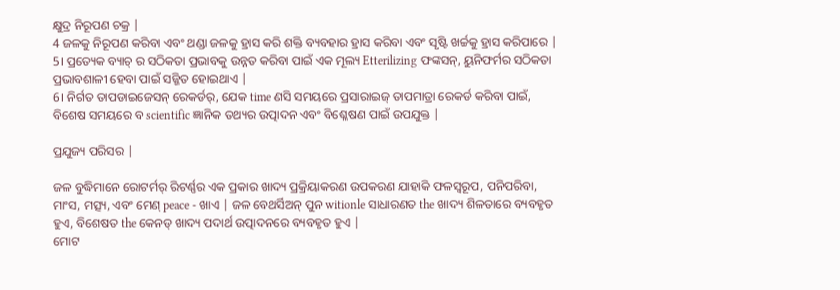କ୍ଷୁଦ୍ର ନିରୂପଣ ଚକ୍ର |
4 ଜଳକୁ ନିରୂପଣ କରିବା ଏବଂ ଥଣ୍ଡା ଜଳକୁ ହ୍ରାସ କରି ଶକ୍ତି ବ୍ୟବହାର ହ୍ରାସ କରିବା ଏବଂ ସୃଷ୍ଟି ଖର୍ଚ୍ଚକୁ ହ୍ରାସ କରିପାରେ |
5। ପ୍ରତ୍ୟେକ ବ୍ୟାଚ୍ ର ସଠିକତା ପ୍ରଭାବକୁ ଉନ୍ନତ କରିବା ପାଇଁ ଏକ ମୂଲ୍ୟ Etterilizing ଫଙ୍କସନ୍, ୟୁନିଫର୍ମର ସଠିକତା ପ୍ରଭାବଶାଳୀ ହେବା ପାଇଁ ସଜ୍ଜିତ ହୋଇଥାଏ |
6। ନିର୍ଗତ ତାପଡାଇଜେସନ୍ ରେକର୍ଡର୍, ଯେକ time ଣସି ସମୟରେ ପ୍ରସାରାଇଜ୍ ତାପମାତ୍ରା ରେକର୍ଡ କରିବା ପାଇଁ, ବିଶେଷ ସମୟରେ ବ scientific ଜ୍ଞାନିକ ତଥ୍ୟର ଉତ୍ପାଦନ ଏବଂ ବିଶ୍ଳେଷଣ ପାଇଁ ଉପଯୁକ୍ତ |

ପ୍ରଯୁଜ୍ୟ ପରିସର |

ଜଳ ବୁଦ୍ଧିମାନେ ରୋଟର୍ମର୍ ରିଟର୍ଣ୍ଣର ଏକ ପ୍ରକାର ଖାଦ୍ୟ ପ୍ରକ୍ରିୟାକରଣ ଉପକରଣ ଯାହାକି ଫଳସ୍ୱରୂପ, ପନିପରିବା, ମାଂସ, ମତ୍ସ୍ୟ, ଏବଂ ମେଣ୍ peace - ଖାଏ | ଜଳ ବେଥର୍ସିଅନ୍ ପୁନ witionle ସାଧାରଣତ the ଖାଦ୍ୟ ଶିଳତାରେ ବ୍ୟବହୃତ ହୁଏ, ବିଶେଷତ the କେନଡ୍ ଖାଦ୍ୟ ପଦାର୍ଥ ଉତ୍ପାଦନରେ ବ୍ୟବହୃତ ହୁଏ |
ମୋଟ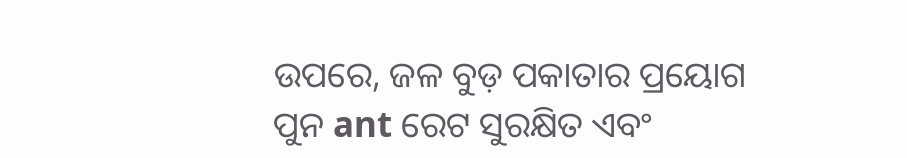ଉପରେ, ଜଳ ବୁଡ଼ ପକାତାର ପ୍ରୟୋଗ ପୁନ ant ରେଟ ସୁରକ୍ଷିତ ଏବଂ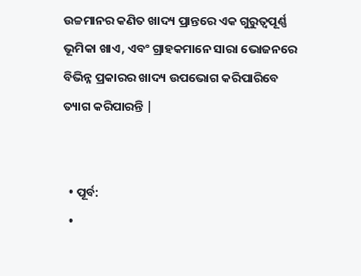ଉଚ୍ଚମାନର କଣିତ ଖାଦ୍ୟ ପ୍ରାନ୍ତରେ ଏକ ଗୁରୁତ୍ୱପୂର୍ଣ୍ଣ ଭୂମିକା ଖାଏ, ଏବଂ ଗ୍ରାହକମାନେ ସାରା ଭୋଜନରେ ବିଭିନ୍ନ ପ୍ରକାରର ଖାଦ୍ୟ ଉପଭୋଗ କରିପାରିବେ ତ୍ୟାଗ କରିପାରନ୍ତି |


  • ପୂର୍ବ:
  •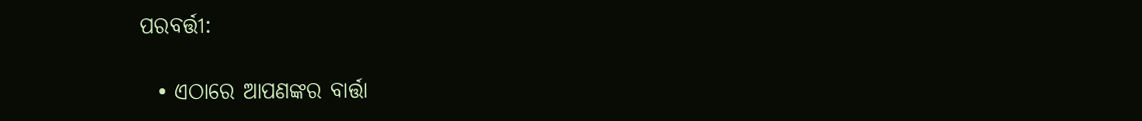ପରବର୍ତ୍ତୀ:

  • ଏଠାରେ ଆପଣଙ୍କର ବାର୍ତ୍ତା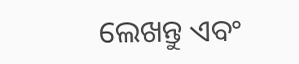ଲେଖନ୍ତୁ ଏବଂ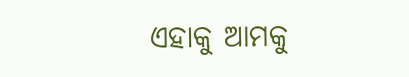ଏହାକୁ ଆମକୁ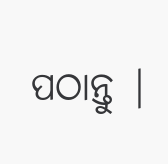ପଠାନ୍ତୁ |